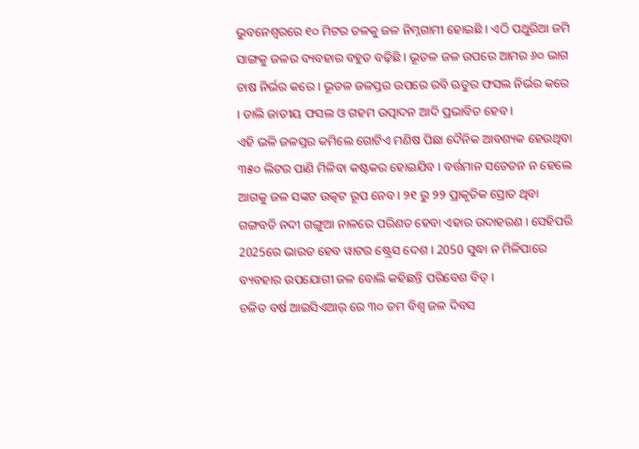ଭୁବନେଶ୍ୱରରେ ୧୦ ମିଟର ତଳକୁ ଜଳ ନିମ୍ନଗାମୀ ହୋଇଛି । ଏଠି ପଥୁରିଆ ଜମି ସାଙ୍ଗକୁ ଜଳର ବ୍ୟବହାର ବହୁତ ବଢ଼ିଛି । ଭୂତଳ ଜଳ ଉପରେ ଆମର ୬୦ ଭାଗ ଚାଷ ନିର୍ଭର କରେ । ଭୂତଳ ଜଳସ୍ତର ଉପରେ ରବି ଋତୁର ଫସଲ ନିର୍ଭର କରେ । ଡାଲି ଜାତୀୟ ଫସଲ ଓ ଗହମ ଉତ୍ପାଦନ ଆଦି ପ୍ରଭାବିତ ହେବ ।
ଏହି ଭଳି ଜଳସ୍ତର କମିଲେ ଗୋଟିଏ ମଣିଷ ପିଛା ଦୈନିକ ଆବଶ୍ୟକ ହେଉଥିବା ୩୫୦ ଲିଟର ପାଣି ମିଳିବା କଷ୍ଟକର ହୋଇଯିବ । ବର୍ତ୍ତମାନ ସଚେତନ ନ ହେଲେ ଆଗକୁ ଜଳ ସଙ୍କଟ ଉତ୍କଟ ରୂପ ନେବ । ୨୧ ରୁ ୨୨ ପ୍ରାକୃତିକ ସ୍ରୋତ ଥିବା ଗଙ୍ଗବତି ନଦୀ ଗଙ୍ଗୁଆ ନାଳରେ ପରିଣତ ହେବା ଏହାର ଉଦାହରଣ । ସେହିପରି 2025ରେ ଭାରତ ହେବ ୱାଟର ଷ୍ଟ୍ରେସ ଦେଶ । 2050 ସୁଦ୍ଧା ନ ମିଳିପାରେ ବ୍ୟବହାର ଉପଯୋଗୀ ଜଳ ବୋଲି କହିଛନ୍ତି ପରିବେଶ ବିତ୍ ।
ଚଳିତ ବର୍ଷ ଆଇସିଏଆର୍ ରେ ୩୦ ତମ ବିଶ୍ଵ ଜଳ ଦିବସ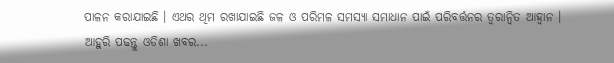ପାଳନ କରାଯାଇଛି । ଏଥର ଥିମ ରଖାଯାଇଛି ଜଳ ଓ ପରିମଳ ସମସ୍ୟା ସମାଧାନ ପାଇଁ ପରିବର୍ତ୍ତନର ତ୍ୱରାନ୍ୱିତ ଆହ୍ବାନ ।
ଆହୁରି ପଢନ୍ତୁ ଓଡିଶା ଖବର...